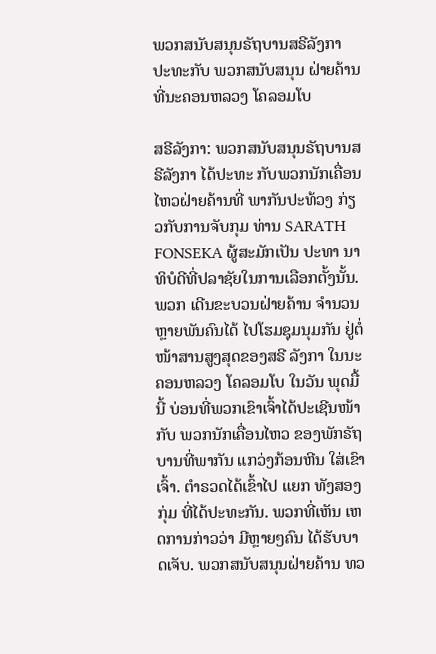ພວກສນັບສນຸນຣັຖບານສຣີລັງກາ ປະທະກັບ ພວກສນັບສນຸນ ຝ່າຍຄ້ານ ທີ່ນະຄອນຫລວງ ໂຄລອມໂບ

ສຣີລັງກາ: ພວກສນັບສນຸນຣັຖບານສຣີລັງກາ ໄດ້ປະທະ ກັບພວກນັກເຄື່ອນໄຫວຝ່າຍຄ້ານທີ່ ພາກັນປະທ້ວງ ກ່ຽວກັບການຈັບກຸມ ທ່ານ SARATH FONSEKA ຜູ້ສະມັກເປັນ ປະທາ ນາທິບໍດີທີ່ປລາຊັຍໃນການເລືອກຕັ້ງນັ້ນ. ພວກ ເດີນຂະບວນຝ່າຍຄ້ານ ຈຳນວນຫຼາຍພັນຄົນໄດ້ ໄປໂຮມຊຸມນຸມກັນ ຢູ່ຕໍ່ໜ້າສານສູງສຸດຂອງສຣີ ລັງກາ ໃນນະຄອນຫລວງ ໂຄລອມໂບ ໃນວັນ ພຸດມື້ນີ້ ບ່ອນທີ່ພວກເຂົາເຈົ້າໄດ້ປະເຊີນໜ້າກັບ ພວກນັກເຄື່ອນໄຫວ ຂອງພັກຣັຖບານທີ່ພາກັນ ແກວ່ງກ້ອນຫີນ ໃສ່ເຂົາເຈົ້າ. ຕຳຣວດໄດ້ເຂົ້າໄປ ແຍກ ທັງສອງກຸ່ມ ທີ່ໄດ້ປະທະກັນ. ພວກທີ່ເຫັນ ເຫດການກ່າວວ່າ ມີຫຼາຍໆຄົນ ໄດ້ຮັບບາດເຈັບ. ພວກສນັບສນຸນຝ່າຍຄ້ານ ທວ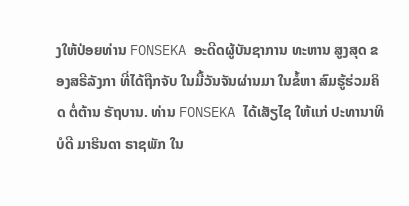ງໃຫ້ປ່ອຍທ່ານ FONSEKA ອະດີດຜູ້ບັນຊາການ ທະຫານ ສູງສຸດ ຂອງສຣີລັງກາ ທີ່ໄດ້ຖືກຈັບ ໃນມື້ວັນຈັນຜ່ານມາ ໃນຂໍ້ຫາ ສົມຮູ້ຮ່ວມຄິດ ຕໍ່ຕ້ານ ຣັຖບານ. ທ່ານ FONSEKA ໄດ້ເສັຽໄຊ ໃຫ້ແກ່ ປະທານາທິບໍດີ ມາຮິນດາ ຣາຊພັກ ໃນ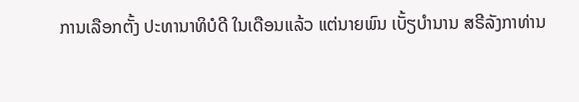ການເລືອກຕັ້ງ ປະທານາທິບໍດີ ໃນເດືອນແລ້ວ ແຕ່ນາຍພົນ ເບັ້ຽບຳນານ ສຣີລັງກາທ່ານ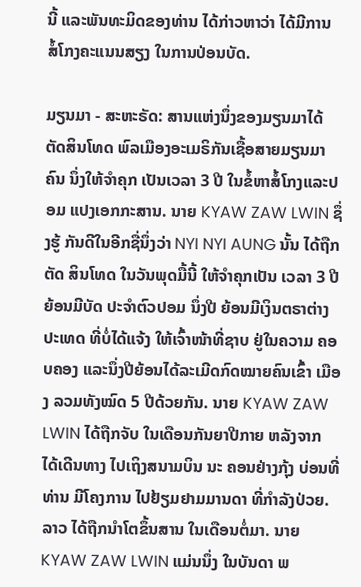ນີ້ ແລະພັນທະມິດຂອງທ່ານ ໄດ້ກ່າວຫາວ່າ ໄດ້ມີການ ສໍ້ໂກງຄະແນນສຽງ ໃນການປ່ອນບັດ.

ມຽນມາ - ສະຫະຣັດ: ສານແຫ່ງນຶ່ງຂອງມຽນມາໄດ້ ຕັດສິນໂທດ ພົລເມືອງອະເມຣິກັນເຊື້ອສາຍມຽນມາ ຄົນ ນຶ່ງໃຫ້ຈຳຄຸກ ເປັນເວລາ 3 ປີ ໃນຂໍ້ຫາສໍ້ໂກງແລະປອມ ແປງເອກກະສານ. ນາຍ KYAW ZAW LWIN ຊຶ່ງຮູ້ ກັນດີໃນອີກຊື່ນຶ່ງວ່າ NYI NYI AUNG ນັ້ນ ໄດ້ຖືກຕັດ ສິນໂທດ ໃນວັນພຸດມື້ນີ້ ໃຫ້ຈຳຄຸກເປັນ ເວລາ 3 ປີ ຍ້ອນມີບັດ ປະຈຳຕົວປອມ ນຶ່ງປີ ຍ້ອນມີເງິນຕຣາຕ່າງ ປະເທດ ທີ່ບໍ່ໄດ້ແຈ້ງ ໃຫ້ເຈົ້າໜ້າທີ່ຊາບ ຢູ່ໃນຄວາມ ຄອບຄອງ ແລະນຶ່ງປີຍ້ອນໄດ້ລະເມີດກົດໝາຍຄົນເຂົ້າ ເມືອງ ລວມທັງໝົດ 5 ປີດ້ວຍກັນ. ນາຍ KYAW ZAW LWIN ໄດ້ຖືກຈັບ ໃນເດືອນກັນຍາປີກາຍ ຫລັງຈາກ ໄດ້ເດີນທາງ ໄປເຖິງສນາມບິນ ນະ ຄອນຢ່າງກຸ້ງ ບ່ອນທີ່ທ່ານ ມີໂຄງການ ໄປຢ້ຽມຢາມມານດາ ທີ່ກຳລັງປ່ວຍ. ລາວ ໄດ້ຖືກນຳໂຕຂຶ້ນສານ ໃນເດືອນຕໍ່ມາ. ນາຍ KYAW ZAW LWIN ແມ່ນນຶ່ງ ໃນບັນດາ ພ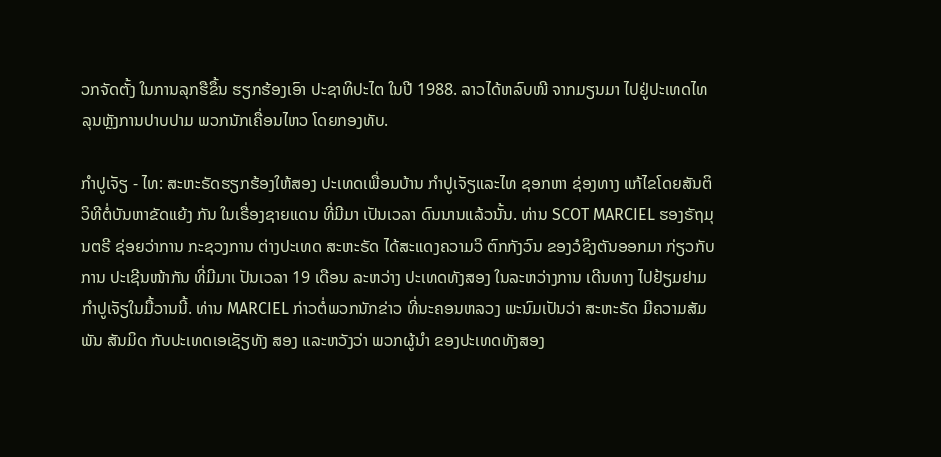ວກຈັດຕັ້ງ ໃນການລຸກຮືຂຶ້ນ ຮຽກຮ້ອງເອົາ ປະຊາທິປະໄຕ ໃນປີ 1988. ລາວໄດ້ຫລົບໜີ ຈາກມຽນມາ ໄປຢູ່ປະເທດໄທ ລຸນຫຼັງການປາບປາມ ພວກນັກເຄື່ອນໄຫວ ໂດຍກອງທັບ.

ກຳປູເຈັຽ - ໄທ: ສະຫະຣັດຮຽກຮ້ອງໃຫ້ສອງ ປະເທດເພື່ອນບ້ານ ກຳປູເຈັຽແລະໄທ ຊອກຫາ ຊ່ອງທາງ ແກ້ໄຂໂດຍສັນຕິວິທີຕໍ່ບັນຫາຂັດແຍ້ງ ກັນ ໃນເຣື່ອງຊາຍແດນ ທີ່ມີມາ ເປັນເວລາ ດົນນານແລ້ວນັ້ນ. ທ່ານ SCOT MARCIEL ຮອງຣັຖມຸນຕຣີ ຊ່ອຍວ່າການ ກະຊວງການ ຕ່າງປະເທດ ສະຫະຣັດ ໄດ້ສະແດງຄວາມວິ ຕົກກັງວົນ ຂອງວໍຊິງຕັນອອກມາ ກ່ຽວກັບການ ປະເຊີນໜ້າກັນ ທີ່ມີມາເ ປັນເວລາ 19 ເດືອນ ລະຫວ່າງ ປະເທດທັງສອງ ໃນລະຫວ່າງການ ເດີນທາງ ໄປຢ້ຽມຢາມກຳປູເຈັຽໃນມື້ວານນີ້. ທ່ານ MARCIEL ກ່າວຕໍ່ພວກນັກຂ່າວ ທີ່ນະຄອນຫລວງ ພະນົມເປັນວ່າ ສະຫະຣັດ ມີຄວາມສັມພັນ ສັນມິດ ກັບປະເທດເອເຊັຽທັງ ສອງ ແລະຫວັງວ່າ ພວກຜູ້ນຳ ຂອງປະເທດທັງສອງ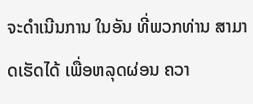ຈະດຳເນີນການ ໃນອັນ ທີ່ພວກທ່ານ ສາມາດເຮັດໄດ້ ເພື່ອຫລຸດຜ່ອນ ຄວາ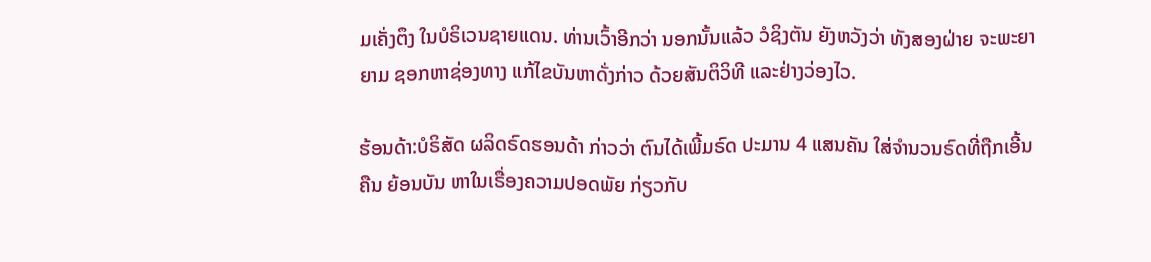ມເຄັ່ງຕຶງ ໃນບໍຣິເວນຊາຍແດນ. ທ່ານເວົ້າອີກວ່າ ນອກນັ້ນແລ້ວ ວໍຊິງຕັນ ຍັງຫວັງວ່າ ທັງສອງຝ່າຍ ຈະພະຍາຍາມ ຊອກຫາຊ່ອງທາງ ແກ້ໄຂບັນຫາດັ່ງກ່າວ ດ້ວຍສັນຕິວິທີ ແລະຢ່າງວ່ອງໄວ.

ຮ້ອນດ້າ:ບໍຣິສັດ ຜລິດຣົດຮອນດ້າ ກ່າວວ່າ ຕົນໄດ້ເພີ້ມຣົດ ປະມານ 4 ແສນຄັນ ໃສ່ຈຳນວນຣົດທີ່ຖືກເອີ້ນຄືນ ຍ້ອນບັນ ຫາໃນເຣື່ອງຄວາມປອດພັຍ ກ່ຽວກັບ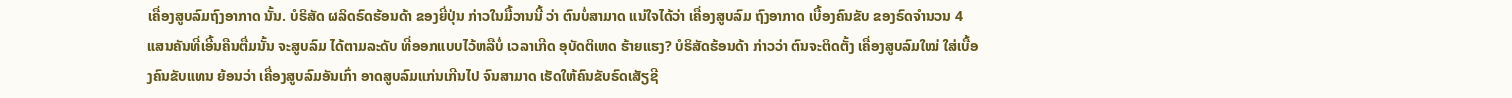ເຄື່ອງສູບລົມຖົງອາກາດ ນັ້ນ. ບໍຣິສັດ ຜລິດຣົດຮ້ອນດ້າ ຂອງຍີ່ປຸ່ນ ກ່າວໃນມື້ວານນີ້ ວ່າ ຕົນບໍ່ສາມາດ ແນ່ໃຈໄດ້ວ່າ ເຄື່ອງສູບລົມ ຖົງອາກາດ ເບື້ອງຄົນຂັບ ຂອງຣົດຈຳນວນ 4 ແສນຄັນທີ່ເອີ້ນຄືນຕື່ມນັ້ນ ຈະສູບລົມ ໄດ້ຕາມລະດັບ ທີ່ອອກແບບໄວ້ຫລືບໍ່ ເວລາເກີດ ອຸບັດຕິເຫດ ຮ້າຍແຮງ? ບໍຣິສັດຮ້ອນດ້າ ກ່າວວ່າ ຕົນຈະຕິດຕັ້ງ ເຄື່ອງສູບລົມໃໝ່ ໃສ່ເບື້ອງຄົນຂັບແທນ ຍ້ອນວ່າ ເຄື່ອງສູບລົມອັນເກົ່າ ອາດສູບລົມແກ່ນເກີນໄປ ຈົນສາມາດ ເຮັດໃຫ້ຄົນຂັບຣົດເສັຽຊີ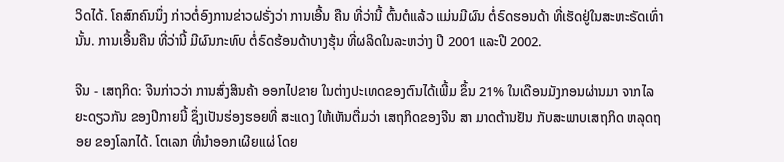ວິດໄດ້. ໂຄສົກຄົນນຶ່ງ ກ່າວຕໍ່ອົງການຂ່າວຝຣັ່ງວ່າ ການເອີ້ນ ຄືນ ທີ່ວ່ານີ້ ຕົ້ນຕໍແລ້ວ ແມ່ນມີຜົນ ຕໍ່ຣົດຮອນດ້າ ທີ່ເຮັດຢູ່ໃນສະຫະຣັດເທົ່ານັ້ນ. ການເອີ້ນຄືນ ທີ່ວ່ານີ້ ມີຜົນກະທົບ ຕໍ່ຣົດຮ້ອນດ້າບາງຮຸ້ນ ທີ່ຜລິດໃນລະຫວ່າງ ປີ 2001 ແລະປີ 2002.

ຈີນ - ເສຖກິດ: ຈີນກ່າວວ່າ ການສົ່ງສິນຄ້າ ອອກໄປຂາຍ ໃນຕ່າງປະເທດຂອງຕົນໄດ້ເພີ້ມ ຂຶ້ນ 21% ໃນເດືອນມັງກອນຜ່ານມາ ຈາກໄລ ຍະດຽວກັນ ຂອງປີກາຍນີ້ ຊຶ່ງເປັນຮ່ອງຮອຍທີ່ ສະແດງ ໃຫ້ເຫັນຕື່ມວ່າ ເສຖກິດຂອງຈີນ ສາ ມາດຕ້ານຢັນ ກັບສະພາບເສຖກິດ ຫລຸດຖອຍ ຂອງໂລກໄດ້. ໂຕເລກ ທີ່ນຳອອກເຜີຍແຜ່ ໂດຍ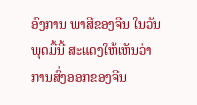ອົງການ ພາສີຂອງຈີນ ໃນວັນພຸດມື້ນີ້ ສະແດງໃຫ້ເຫັນວ່າ ການສົ່ງອອກຂອງຈີນ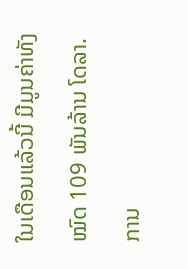ໃນເດືອນແລ້ວນີ້ ມີມູນຄ່າທັງໝົດ 109 ພັນລ້ານ ໂດລາ. ການ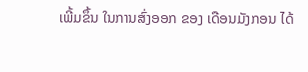ເພີ້ມຂຶ້ນ ໃນການສົ່ງອອກ ຂອງ ເດືອນມັງກອນ ໄດ້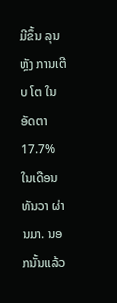ມີຂຶ້ນ ລຸນຫຼັງ ການເຕີບ ໂຕ ໃນອັດຕາ 17.7% ໃນເດືອນທັນວາ ຜ່ານມາ. ນອກນັ້ນແລ້ວ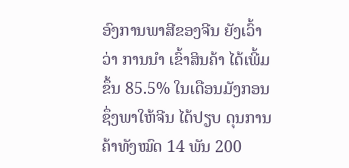ອົງການພາສີຂອງຈີນ ຍັງເວົ້າວ່າ ການນຳ ເຂົ້າສິນຄ້າ ໄດ້ເພີ້ມຂຶ້ນ 85.5% ໃນເດືອນມັງກອນ ຊຶ່ງພາໃຫ້ຈີນ ໄດ້ປຽບ ດຸນການຄ້າທັງໝົດ 14 ພັນ 200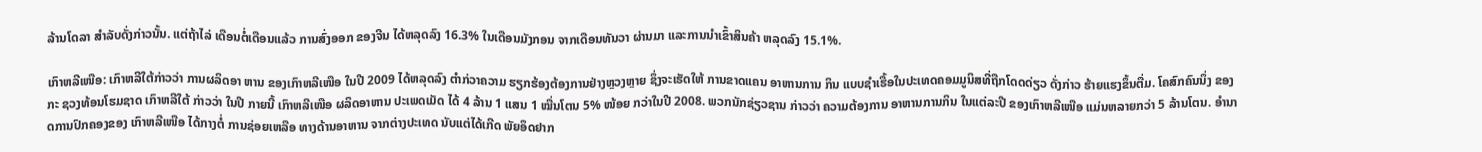ລ້ານໂດລາ ສຳລັບດັ່ງກ່າວນັ້ນ. ແຕ່ຖ້າໄລ່ ເດືອນຕໍ່ເດືອນແລ້ວ ການສົ່ງອອກ ຂອງຈີນ ໄດ້ຫລຸດລົງ 16.3% ໃນເດືອນມັງກອນ ຈາກເດືອນທັນວາ ຜ່ານມາ ແລະການນຳເຂົ້າສິນຄ້າ ຫລຸດລົງ 15.1%.

ເກົາຫລີເໜືອ: ເກົາຫລີໃຕ້ກ່າວວ່າ ການຜລິດອາ ຫານ ຂອງເກົາຫລີເໜືອ ໃນປີ 2009 ໄດ້ຫລຸດລົງ ຕຳກ່ວາຄວາມ ຮຽກຮ້ອງຕ້ອງການຢ່າງຫຼວງຫຼາຍ ຊຶ່ງຈະເຮັດໃຫ້ ການຂາດແຄນ ອາຫານການ ກິນ ແບບຊຳເຮື້ອໃນປະເທດຄອມມູນິສທີ່ຖືກໂດດດ່ຽວ ດັ່ງກ່າວ ຮ້າຍແຮງຂຶ້ນຕື່ມ. ໂຄສົກຄົນນຶ່ງ ຂອງກະ ຊວງທ້ອນໂຮມຊາດ ເກົາຫລີໃຕ້ ກ່າວວ່າ ໃນປີ ກາຍນີ້ ເກົາຫລີເໜືອ ຜລິດອາຫານ ປະເພດເມັດ ໄດ້ 4 ລ້ານ 1 ແສນ 1 ໝື່ນໂຕນ 5% ໜ້ອຍ ກວ່າໃນປີ 2008. ພວກນັກຊ່ຽວຊານ ກ່າວວ່າ ຄວາມຕ້ອງການ ອາຫານການກິນ ໃນແຕ່ລະປີ ຂອງເກົາຫລີເໜືອ ແມ່ນຫລາຍກວ່າ 5 ລ້ານໂຕນ. ອຳນາດການປົກຄອງຂອງ ເກົາຫລີເໜືອ ໄດ້ກາງຕໍ່ ການຊ່ອຍເຫລືອ ທາງດ້ານອາຫານ ຈາກຕ່າງປະເທດ ນັບແຕ່ໄດ້ເກີດ ພັຍອຶດຢາກ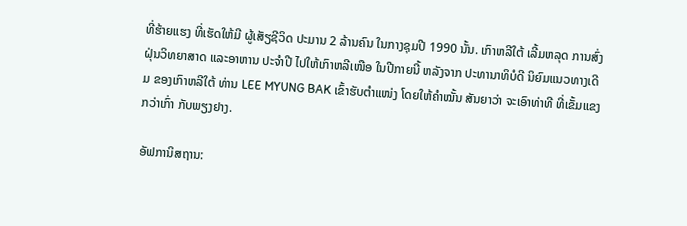ທີ່ຮ້າຍແຮງ ທີ່ເຮັດໃຫ້ມີ ຜູ້ເສັຽຊີວິດ ປະມານ 2 ລ້ານຄົນ ໃນກາງຊຸມປີ 1990 ນັ້ນ. ເກົາຫລີໃຕ້ ເລີ້ມຫລຸດ ການສົ່ງ ຝຸ່ນວິທຍາສາດ ແລະອາຫານ ປະຈຳປີ ໄປໃຫ້ເກົາຫລີເໜືອ ໃນປີກາຍນີ້ ຫລັງຈາກ ປະທານາທິບໍດີ ນິຍົມແນວທາງເດີມ ຂອງເກົາຫລີໃຕ້ ທ່ານ LEE MYUNG BAK ເຂົ້າຮັບຕຳແໜ່ງ ໂດຍໃຫ້ຄຳໝັ້ນ ສັນຍາວ່າ ຈະເອົາທ່າທີ ທີ່ເຂັ້ມແຂງກວ່າເກົ່າ ກັບພຽງຢາງ.

ອັຟການິສຖານ: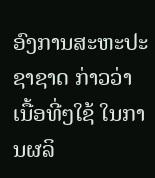ອົງການສະຫະປະຊາຊາດ ກ່າວວ່າ ເນື້ອທີ່ໆໃຊ້ ໃນການຜລິ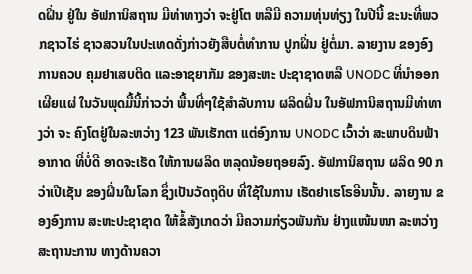ດຝິ່ນ ຢູ່ໃນ ອັຟການິສຖານ ມີທ່າທາງວ່າ ຈະຢູ່ໂຕ ຫລືມີ ຄວາມທຸ່ນທ່ຽງ ໃນປີນີ້ ຂະນະທີ່ພວກຊາວໄຮ່ ຊາວສວນໃນປະເທດດັ່ງກ່າວຍັງສືບຕໍ່ທຳການ ປູກຝິ່ນ ຢູ່ຕໍ່ມາ. ລາຍງານ ຂອງອົງການຄວບ ຄຸມຢາເສບຕິດ ແລະອາຊຍາກັມ ຂອງສະຫະ ປະຊາຊາດຫລື UNODC ທີ່ນຳອອກເຜີຍແຜ່ ໃນວັນພຸດມື້ນີ້ກ່າວວ່າ ພື້ນທີ່ໆໃຊ້ສຳລັບການ ຜລິດຝິ່ນ ໃນອັຟການິສຖານມີທ່າທາງວ່າ ຈະ ຄົງໂຕຢູ່ໃນລະຫວ່າງ 123 ພັນເຮັກຕາ ແຕ່ອົງການ UNODC ເວົ້າວ່າ ສະພາບດິນຟ້າ ອາກາດ ທີ່ບໍ່ດີ ອາດຈະເຮັດ ໃຫ້ການຜລິດ ຫລຸດນ້ອຍຖອຍລົງ. ອັຟການິສຖານ ຜລິດ 90 ກວ່າເປີເຊັນ ຂອງຝິ່ນໃນໂລກ ຊຶ່ງເປັນວັດຖຸດິບ ທີ່ໃຊ້ໃນການ ເຮັດຢາເຮໂຣອີນນັ້ນ. ລາຍງານ ຂອງອົງການ ສະຫະປະຊາຊາດ ໃຫ້ຂໍ້ສັງເກດວ່າ ມີຄວາມກ່ຽວພັນກັນ ຢ່າງແໜ້ນໜາ ລະຫວ່າງສະຖານະການ ທາງດ້ານຄວາ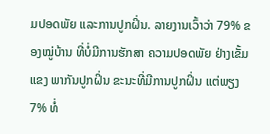ມປອດພັຍ ແລະການປູກຝິ່ນ. ລາຍງານເວົ້າວ່າ 79% ຂອງໝູ່ບ້ານ ທີ່ບໍ່ມີການຮັກສາ ຄວາມປອດພັຍ ຢ່າງເຂັ້ມແຂງ ພາກັນປູກຝິ່ນ ຂະນະທີ່ມີການປູກຝິ່ນ ແຕ່ພຽງ 7% ທໍ່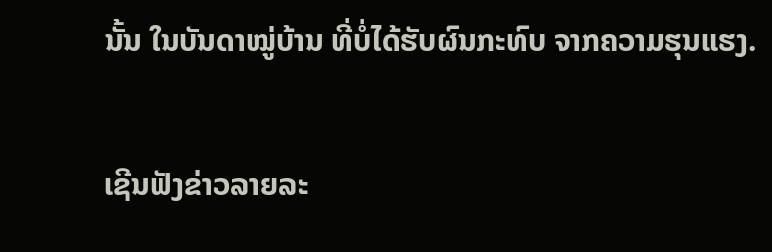ນັ້ນ ໃນບັນດາໝູ່ບ້ານ ທີ່ບໍ່ໄດ້ຮັບຜົນກະທົບ ຈາກຄວາມຮຸນແຮງ.

ເຊີນຟັງຂ່າວລາຍລະ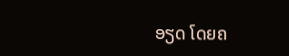ອຽດ ໂດຍຄ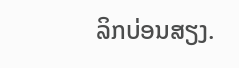ລິກບ່ອນສຽງ.